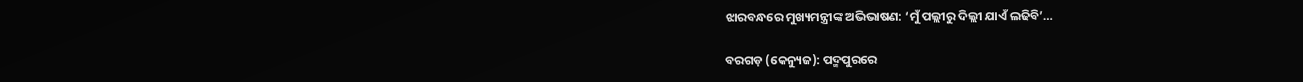ଝାରବନ୍ଧରେ ମୁଖ୍ୟମନ୍ତ୍ରୀଙ୍କ ଅଭିଭାଷଣ: ‘ମୁଁ ପଲ୍ଲୀରୁ ଦିଲ୍ଲୀ ଯାଏଁ ଲଢିବି’…

ବରଗଡ଼ (କେନ୍ୟୁଜ): ପଦ୍ମପୁରରେ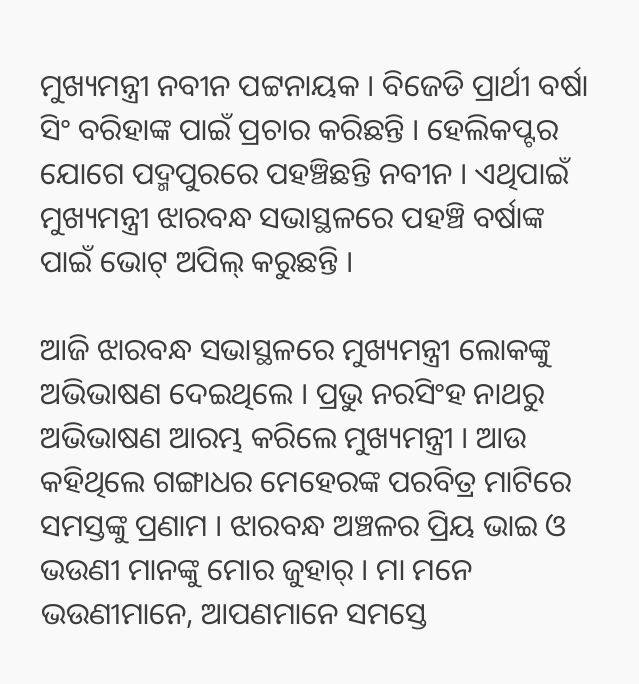ମୁଖ୍ୟମନ୍ତ୍ରୀ ନବୀନ ପଟ୍ଟନାୟକ । ବିଜେଡି ପ୍ରାର୍ଥୀ ବର୍ଷା ସିଂ ବରିହାଙ୍କ ପାଇଁ ପ୍ରଚାର କରିଛନ୍ତି । ହେଲିକପ୍ଟର ଯୋଗେ ପଦ୍ମପୁରରେ ପହଞ୍ଚିଛନ୍ତି ନବୀନ । ଏଥିପାଇଁ ମୁଖ୍ୟମନ୍ତ୍ରୀ ଝାରବନ୍ଧ ସଭାସ୍ଥଳରେ ପହଞ୍ଚି ବର୍ଷାଙ୍କ ପାଇଁ ଭୋଟ୍ ଅପିଲ୍ କରୁଛନ୍ତି ।

ଆଜି ଝାରବନ୍ଧ ସଭାସ୍ଥଳରେ ମୁଖ୍ୟମନ୍ତ୍ରୀ ଲୋକଙ୍କୁ ଅଭିଭାଷଣ ଦେଇଥିଲେ । ପ୍ରଭୁ ନରସିଂହ ନାଥରୁ ଅଭିଭାଷଣ ଆରମ୍ଭ କରିଲେ ମୁଖ୍ୟମନ୍ତ୍ରୀ । ଆଉ କହିଥିଲେ ଗଙ୍ଗାଧର ମେହେରଙ୍କ ପରବିତ୍ର ମାଟିରେ ସମସ୍ତଙ୍କୁ ପ୍ରଣାମ । ଝାରବନ୍ଧ ଅଞ୍ଚଳର ପ୍ରିୟ ଭାଇ ଓ ଭଉଣୀ ମାନଙ୍କୁ ମୋର ଜୁହାର୍ । ମା ମନେ ଭଉଣୀମାନେ, ଆପଣମାନେ ସମସ୍ତେ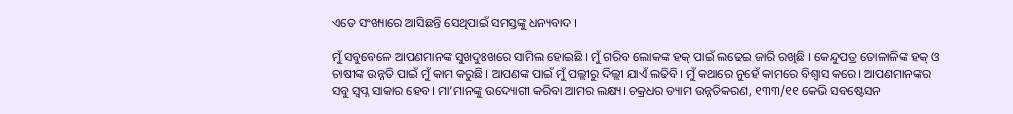ଏତେ ସଂଖ୍ୟାରେ ଆସିଛନ୍ତି ସେଥିପାଇଁ ସମସ୍ତଙ୍କୁ ଧନ୍ୟବାଦ ।

ମୁଁ ସବୁବେଳେ ଆପଣମାନଙ୍କ ସୁଖଦୁଃଖରେ ସାମିଲ ହୋଇଛି । ମୁଁ ଗରିବ ଲୋକଙ୍କ ହକ୍ ପାଇଁ ଲଢେଇ ଜାରି ରଖିଛି । କେନ୍ଦୁପତ୍ର ତୋଳାଳିଙ୍କ ହକ୍ ଓ ଚାଷୀଙ୍କ ଉନ୍ନତି ପାଇଁ ମୁଁ କାମ କରୁଛି। ଆପଣଙ୍କ ପାଇଁ ମୁଁ ପଲ୍ଲୀରୁ ଦିଲ୍ଲୀ ଯାଏଁ ଲଢିବି। ମୁଁ କଥାରେ ନୁହେଁ କାମରେ ବିଶ୍ବାସ କରେ। ଆପଣମାନଙ୍କର ସବୁ ସ୍ବପ୍ନ ସାକାର ହେବ। ମା’ମାନଙ୍କୁ ଉଦ୍ୟୋଗୀ କରିବା ଆମର ଲକ୍ଷ୍ୟ। ଚକ୍ରଧର ଡ୍ୟାମ ଉନ୍ନତିକରଣ, ୧୩୩/୧୧ କେଭି ସବଷ୍ଟେସନ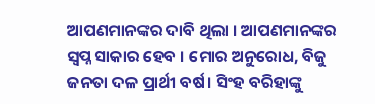ଆପଣମାନଙ୍କର ଦାବି ଥିଲା । ଆପଣମାନଙ୍କର ସ୍ୱପ୍ନ ସାକାର ହେବ । ମୋର ଅନୁରୋଧ, ବିଜୁ ଜନତା ଦଳ ପ୍ରାର୍ଥୀ ବର୍ଷ। ସିଂହ ବରିହାଙ୍କୁ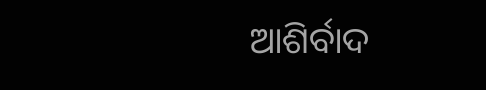ଆଶିର୍ବାଦ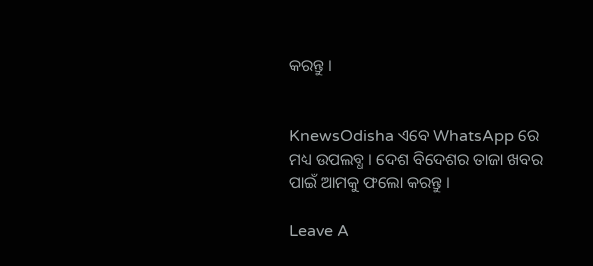କରନ୍ତୁ ।


KnewsOdisha ଏବେ WhatsApp ରେ ମଧ୍ୟ ଉପଲବ୍ଧ । ଦେଶ ବିଦେଶର ତାଜା ଖବର ପାଇଁ ଆମକୁ ଫଲୋ କରନ୍ତୁ ।

Leave A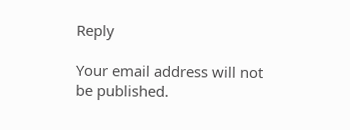Reply

Your email address will not be published.